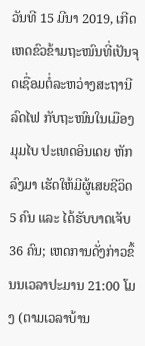ວັນທີ 15 ມີນາ 2019, ເກີດເຫດຂົວຂ້າມຖະໜົນທີ່ເປັນຈຸດເຊື່ອມຕໍ່ລະຫວ່າງສະຖານີລົດໄຟ ກັບຖະໜົນໃນເມືອງມຸມໄບ ປະເທດອິນເດຍ ຫັກລົງມາ ເຮັດໃຫ້ມີຜູ້ເສຍຊີວິດ 5 ຄົນ ແລະ ໄດ້ຮັບບາດເຈັບ 36 ຄົນ; ເຫດການດັ່ງກ່າວຂຶ້ນນເວລາປະມານ 21:00 ໂມງ (ຕາມເວລາບ້ານ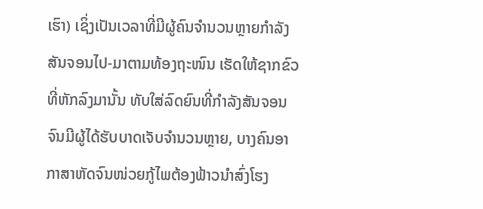ເຮົາ) ເຊິ່ງເປັນເວລາທີ່ມີຜູ້ຄົນຈຳນວນຫຼາຍກຳລັງສັນຈອນໄປ-ມາຕາມທ້ອງຖະໜົນ ເຮັດໃຫ້ຊາກຂົວທີ່ຫັກລົງມານັ້ນ ທັບໃສ່ລົດຍົນທີ່ກຳລັງສັນຈອນ ຈົນມີຜູ້ໄດ້ຮັບບາດເຈັບຈຳນວນຫຼາຍ, ບາງຄົນອາກາສາຫັດຈົນໜ່ວຍກູ້ໄພຕ້ອງຟ້າວນຳສົ່ງໂຮງ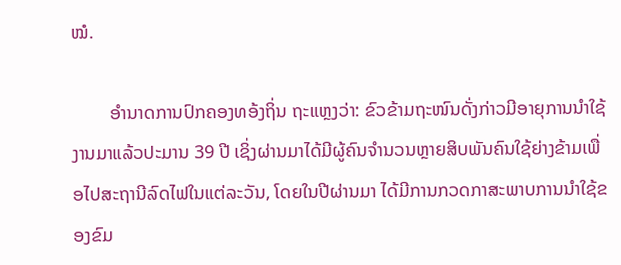ໝໍ.

        ອຳນາດການປົກຄອງທອ້ງຖິ່ນ ຖະແຫຼງວ່າ: ຂົວຂ້າມຖະໜົນດັ່ງກ່າວມີອາຍຸການນຳໃຊ້ງານມາແລ້ວປະມານ 39 ປີ ເຊິ່ງຜ່ານມາໄດ້ມີຜູ້ຄົນຈຳນວນຫຼາຍສິບພັນຄົນໃຊ້ຍ່າງຂ້າມເພື່ອໄປສະຖານີລົດໄຟໃນແຕ່ລະວັນ, ໂດຍໃນປີຜ່ານມາ ໄດ້ມີການກວດກາສະພາບການນຳໃຊ້ຂອງຂົມ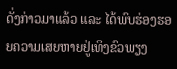ດັ່ງກ່າວມາແລ້ວ ແລະ ໄດ້ພົບຮ່ອງຮອຍຄວາມເສຍຫາຍຢູ່ເທິງຂົວພຽງ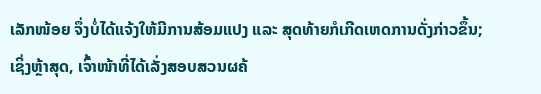ເລັກໜ້ອຍ ຈຶ່ງບໍ່ໄດ້ແຈ້ງໃຫ້ມີການສ້ອມແປງ ແລະ ສຸດທ້າຍກໍເກີດເຫດການດັ່ງກ່າວຂຶ້ນ; ເຊິ່ງຫຼ້າສຸດ, ເຈົ້າໜ້າທີ່ໄດ້ເລັ່ງສອບສວນຜຄ້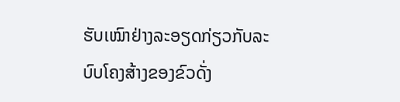ຮັບເໝົາຢ່າງລະອຽດກ່ຽວກັບລະບົບໂຄງສ້າງຂອງຂົວດັ່ງ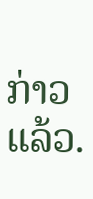ກ່າວແລ້ວ.